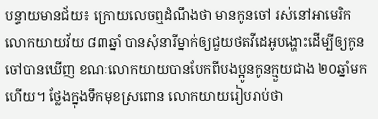បន្ទាយមានជ័យ៖ ក្រោយលេចឮដំណឹងថា មានកូនចៅ រស់នៅអាមេរិក លោកយាយវ័យ ៨៣ឆ្នាំ បានសុំនារីម្នាក់ឲ្យជួយថតវីដេអូបង្ហោះដើម្បីឲ្យកូនចៅបានឃើញ ខណៈលោកយាយបានបែកពីបងប្អូនកូនក្មួយជាង ២០ឆ្នាំមកហើយ។ ថ្លែងក្នុងទឹកមុខស្រពោន លោកយាយរៀបរាប់ថា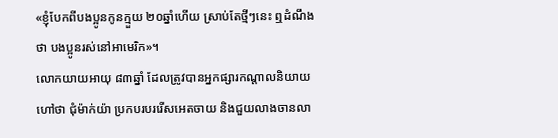«ខ្ញុំបែកពីបងប្អូនកូនក្មួយ ២០ឆ្នាំហើយ ស្រាប់តែថ្មីៗនេះ ឮដំណឹងថា បងប្អូនរស់នៅអាមេរិក»។
លោកយាយអាយុ ៨៣ឆ្នាំ ដែលត្រូវបានអ្នកផ្សារកណ្តាលនិយាយហៅថា ជុំម៉ាក់យ៉ា ប្រកបរបររើសអេតចាយ និងជួយលាងចានលា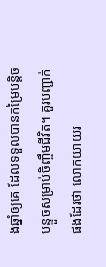ងឆ្នាំឲ្យគេ ដែលទទួលបានកម្រៃបន្តិចបន្ទួចសម្រាប់ចិញ្ចឹមជីវិត។ គួរបញ្ជាក់ផងដែរថា លោកយាយរ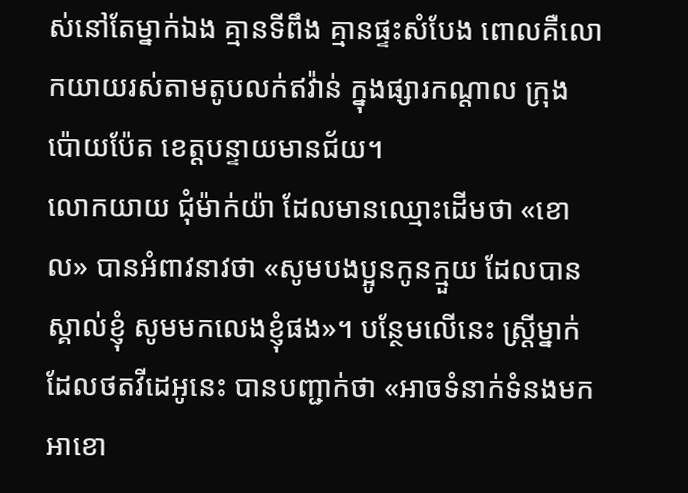ស់នៅតែម្នាក់ឯង គ្មានទីពឹង គ្មានផ្ទះសំបែង ពោលគឺលោកយាយរស់តាមតូបលក់ឥវ៉ាន់ ក្នុងផ្សារកណ្តាល ក្រុងប៉ោយប៉ែត ខេត្តបន្ទាយមានជ័យ។
លោកយាយ ជុំម៉ាក់យ៉ា ដែលមានឈ្មោះដើមថា «ខោល» បានអំពាវនាវថា «សូមបងប្អូនកូនក្មួយ ដែលបានស្គាល់ខ្ញុំ សូមមកលេងខ្ញុំផង»។ បន្ថែមលើនេះ ស្ត្រីម្នាក់ដែលថតវីដេអូនេះ បានបញ្ជាក់ថា «អាចទំនាក់ទំនងមកអាខោ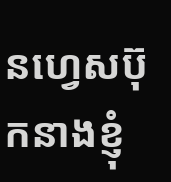នហ្វេសប៊ុកនាងខ្ញុំ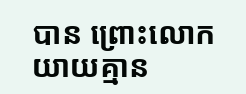បាន ព្រោះលោកយាយគ្មាន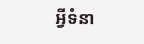អ្វីទំនា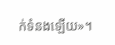ក់ទំនងឡើយ»។